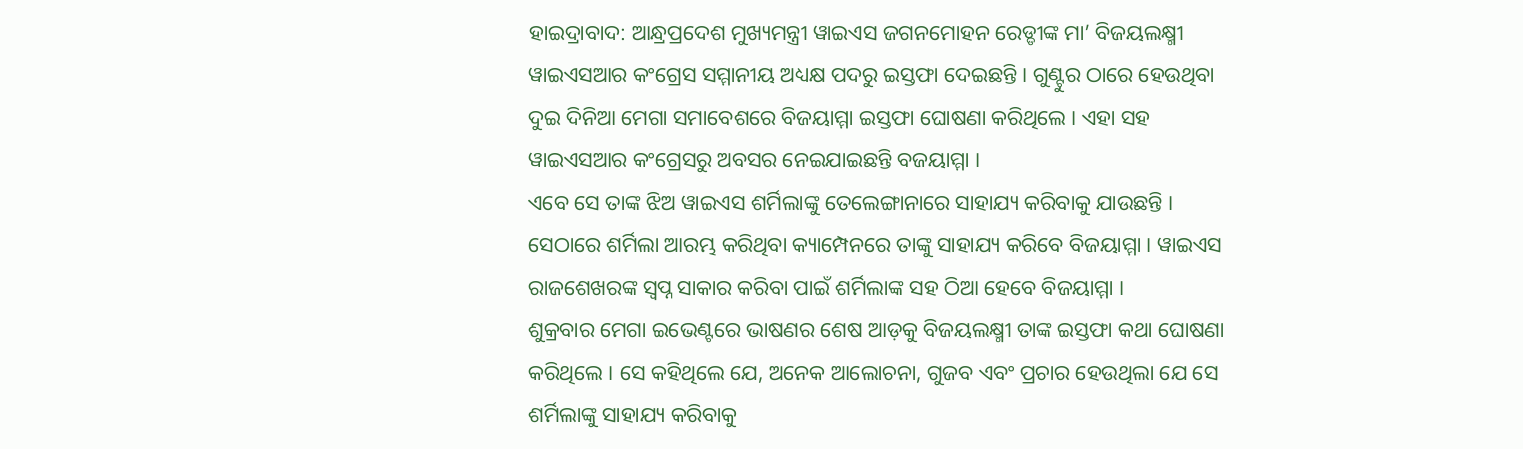ହାଇଦ୍ରାବାଦ: ଆନ୍ଧ୍ରପ୍ରଦେଶ ମୁଖ୍ୟମନ୍ତ୍ରୀ ୱାଇଏସ ଜଗନମୋହନ ରେଡ୍ଡୀଙ୍କ ମା’ ବିଜୟଲକ୍ଷ୍ମୀ ୱାଇଏସଆର କଂଗ୍ରେସ ସମ୍ମାନୀୟ ଅଧ୍ୟକ୍ଷ ପଦରୁ ଇସ୍ତଫା ଦେଇଛନ୍ତି । ଗୁଣ୍ଟୁର ଠାରେ ହେଉଥିବା ଦୁଇ ଦିନିଆ ମେଗା ସମାବେଶରେ ବିଜୟାମ୍ମା ଇସ୍ତଫା ଘୋଷଣା କରିଥିଲେ । ଏହା ସହ ୱାଇଏସଆର କଂଗ୍ରେସରୁ ଅବସର ନେଇଯାଇଛନ୍ତି ବଜୟାମ୍ମା ।
ଏବେ ସେ ତାଙ୍କ ଝିଅ ୱାଇଏସ ଶର୍ମିଲାଙ୍କୁ ତେଲେଙ୍ଗାନାରେ ସାହାଯ୍ୟ କରିବାକୁ ଯାଉଛନ୍ତି । ସେଠାରେ ଶର୍ମିଲା ଆରମ୍ଭ କରିଥିବା କ୍ୟାମ୍ପେନରେ ତାଙ୍କୁ ସାହାଯ୍ୟ କରିବେ ବିଜୟାମ୍ମା । ୱାଇଏସ ରାଜଶେଖରଙ୍କ ସ୍ଵପ୍ନ ସାକାର କରିବା ପାଇଁ ଶର୍ମିଲାଙ୍କ ସହ ଠିଆ ହେବେ ବିଜୟାମ୍ମା ।
ଶୁକ୍ରବାର ମେଗା ଇଭେଣ୍ଟରେ ଭାଷଣର ଶେଷ ଆଡ଼କୁ ବିଜୟଲକ୍ଷ୍ମୀ ତାଙ୍କ ଇସ୍ତଫା କଥା ଘୋଷଣା କରିଥିଲେ । ସେ କହିଥିଲେ ଯେ, ଅନେକ ଆଲୋଚନା, ଗୁଜବ ଏବଂ ପ୍ରଚାର ହେଉଥିଲା ଯେ ସେ ଶର୍ମିଲାଙ୍କୁ ସାହାଯ୍ୟ କରିବାକୁ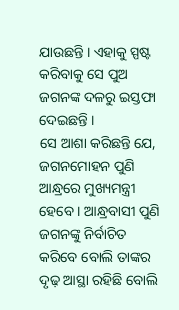ଯାଉଛନ୍ତି । ଏହାକୁ ସ୍ପଷ୍ଟ କରିବାକୁ ସେ ପୁଅ ଜଗନଙ୍କ ଦଳରୁ ଇସ୍ତଫା ଦେଇଛନ୍ତି ।
ସେ ଆଶା କରିଛନ୍ତି ଯେ, ଜଗନମୋହନ ପୁଣି ଆନ୍ଧ୍ରରେ ମୁଖ୍ୟମନ୍ତ୍ରୀ ହେବେ । ଆନ୍ଧ୍ରବାସୀ ପୁଣି ଜଗନଙ୍କୁ ନିର୍ବାଚିତ କରିବେ ବୋଲି ତାଙ୍କର ଦୃଢ଼ ଆସ୍ଥା ରହିଛି ବୋଲି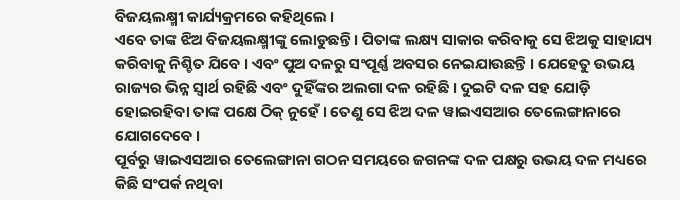ବିଜୟଲକ୍ଷ୍ମୀ କାର୍ଯ୍ୟକ୍ରମରେ କହିଥିଲେ ।
ଏବେ ତାଙ୍କ ଝିଅ ବିଜୟଲକ୍ଷ୍ମୀଙ୍କୁ ଲୋଡୁଛନ୍ତି । ପିତାଙ୍କ ଲକ୍ଷ୍ୟ ସାକାର କରିବାକୁ ସେ ଝିଅକୁ ସାହାଯ୍ୟ କରିବାକୁ ନିଶ୍ଚିତ ଯିବେ । ଏବଂ ପୁଅ ଦଳରୁ ସଂପୂର୍ଣ୍ଣ ଅବସର ନେଇଯାଉଛନ୍ତି । ଯେହେତୁ ଉଭୟ ରାଜ୍ୟର ଭିନ୍ନ ସ୍ବାର୍ଥ ରହିଛି ଏବଂ ଦୁହିଁଙ୍କର ଅଲଗା ଦଳ ରହିଛି । ଦୁଇଟି ଦଳ ସହ ଯୋଡ଼ି ହୋଇରହିବା ତାଙ୍କ ପକ୍ଷେ ଠିକ୍ ନୁହେଁ । ତେଣୁ ସେ ଝିଅ ଦଳ ୱାଇଏସଆର ତେଲେଙ୍ଗାନାରେ ଯୋଗଦେବେ ।
ପୂର୍ବରୁ ୱାଇଏସଆର ତେଲେଙ୍ଗାନା ଗଠନ ସମୟରେ ଜଗନଙ୍କ ଦଳ ପକ୍ଷରୁ ଉଭୟ ଦଳ ମଧ୍ୟରେ କିଛି ସଂପର୍କ ନଥିବା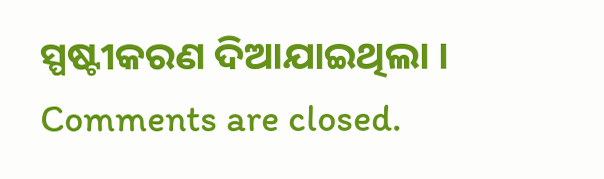ସ୍ପଷ୍ଟୀକରଣ ଦିଆଯାଇଥିଲା ।
Comments are closed.